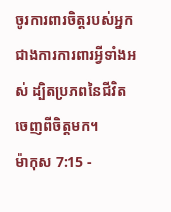ចូរការពារចិត្តរបស់អ្នក ជាងការការពារអ្វីទាំងអស់ ដ្បិតប្រភពនៃជីវិតចេញពីចិត្តមក។
ម៉ាកុស 7:15 -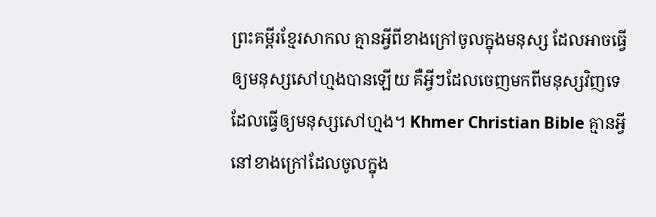ព្រះគម្ពីរខ្មែរសាកល គ្មានអ្វីពីខាងក្រៅចូលក្នុងមនុស្ស ដែលអាចធ្វើឲ្យមនុស្សសៅហ្មងបានឡើយ គឺអ្វីៗដែលចេញមកពីមនុស្សវិញទេ ដែលធ្វើឲ្យមនុស្សសៅហ្មង។ Khmer Christian Bible គ្មានអ្វីនៅខាងក្រៅដែលចូលក្នុង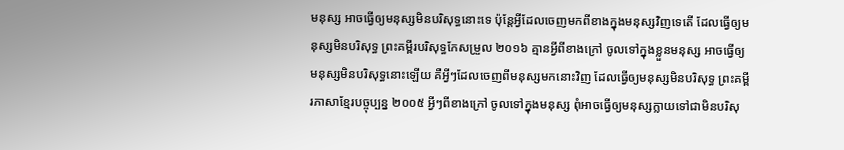មនុស្ស អាចធ្វើឲ្យមនុស្សមិនបរិសុទ្ធនោះទេ ប៉ុន្ដែអ្វីដែលចេញមកពីខាងក្នុងមនុស្សវិញទេតើ ដែលធ្វើឲ្យមនុស្សមិនបរិសុទ្ធ ព្រះគម្ពីរបរិសុទ្ធកែសម្រួល ២០១៦ គ្មានអ្វីពីខាងក្រៅ ចូលទៅក្នុងខ្លួនមនុស្ស អាចធ្វើឲ្យមនុស្សមិនបរិសុទ្ធនោះឡើយ គឺអ្វីៗដែលចេញពីមនុស្សមកនោះវិញ ដែលធ្វើឲ្យមនុស្សមិនបរិសុទ្ធ ព្រះគម្ពីរភាសាខ្មែរបច្ចុប្បន្ន ២០០៥ អ្វីៗពីខាងក្រៅ ចូលទៅក្នុងមនុស្ស ពុំអាចធ្វើឲ្យមនុស្សក្លាយទៅជាមិនបរិសុ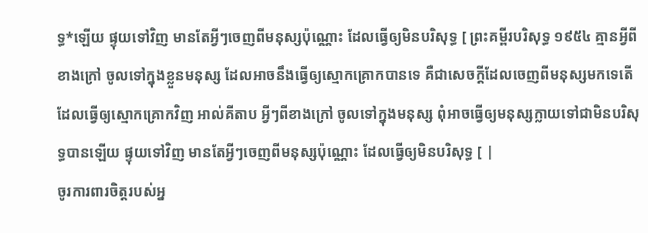ទ្ធ*ឡើយ ផ្ទុយទៅវិញ មានតែអ្វីៗចេញពីមនុស្សប៉ុណ្ណោះ ដែលធ្វើឲ្យមិនបរិសុទ្ធ [ ព្រះគម្ពីរបរិសុទ្ធ ១៩៥៤ គ្មានអ្វីពីខាងក្រៅ ចូលទៅក្នុងខ្លួនមនុស្ស ដែលអាចនឹងធ្វើឲ្យស្មោកគ្រោកបានទេ គឺជាសេចក្ដីដែលចេញពីមនុស្សមកទេតើ ដែលធ្វើឲ្យស្មោកគ្រោកវិញ អាល់គីតាប អ្វីៗពីខាងក្រៅ ចូលទៅក្នុងមនុស្ស ពុំអាចធ្វើឲ្យមនុស្សក្លាយទៅជាមិនបរិសុទ្ធបានឡើយ ផ្ទុយទៅវិញ មានតែអ្វីៗចេញពីមនុស្សប៉ុណ្ណោះ ដែលធ្វើឲ្យមិនបរិសុទ្ធ [ |
ចូរការពារចិត្តរបស់អ្ន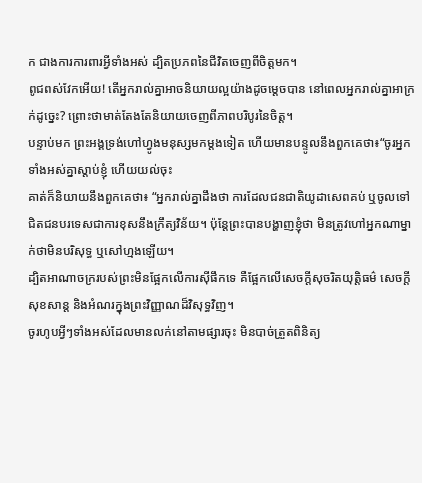ក ជាងការការពារអ្វីទាំងអស់ ដ្បិតប្រភពនៃជីវិតចេញពីចិត្តមក។
ពូជពស់វែកអើយ! តើអ្នករាល់គ្នាអាចនិយាយល្អយ៉ាងដូចម្ដេចបាន នៅពេលអ្នករាល់គ្នាអាក្រក់ដូច្នេះ? ព្រោះថាមាត់តែងតែនិយាយចេញពីភាពបរិបូរនៃចិត្ត។
បន្ទាប់មក ព្រះអង្គទ្រង់ហៅហ្វូងមនុស្សមកម្ដងទៀត ហើយមានបន្ទូលនឹងពួកគេថា៖“ចូរអ្នកទាំងអស់គ្នាស្ដាប់ខ្ញុំ ហើយយល់ចុះ
គាត់ក៏និយាយនឹងពួកគេថា៖ “អ្នករាល់គ្នាដឹងថា ការដែលជនជាតិយូដាសេពគប់ ឬចូលទៅជិតជនបរទេសជាការខុសនឹងក្រឹត្យវិន័យ។ ប៉ុន្តែព្រះបានបង្ហាញខ្ញុំថា មិនត្រូវហៅអ្នកណាម្នាក់ថាមិនបរិសុទ្ធ ឬសៅហ្មងឡើយ។
ដ្បិតអាណាចក្ររបស់ព្រះមិនផ្អែកលើការស៊ីផឹកទេ គឺផ្អែកលើសេចក្ដីសុចរិតយុត្តិធម៌ សេចក្ដីសុខសាន្ត និងអំណរក្នុងព្រះវិញ្ញាណដ៏វិសុទ្ធវិញ។
ចូរហូបអ្វីៗទាំងអស់ដែលមានលក់នៅតាមផ្សារចុះ មិនបាច់ត្រួតពិនិត្យ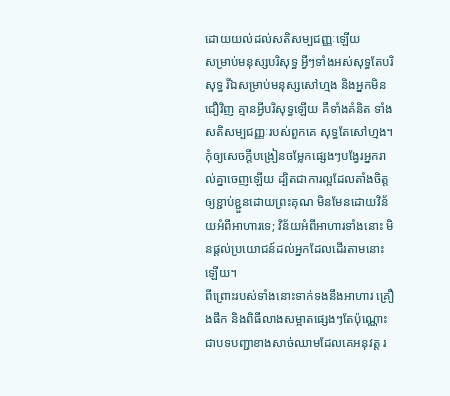ដោយយល់ដល់សតិសម្បជញ្ញៈឡើយ
សម្រាប់មនុស្សបរិសុទ្ធ អ្វីៗទាំងអស់សុទ្ធតែបរិសុទ្ធ រីឯសម្រាប់មនុស្សសៅហ្មង និងអ្នកមិនជឿវិញ គ្មានអ្វីបរិសុទ្ធឡើយ គឺទាំងគំនិត ទាំងសតិសម្បជញ្ញៈរបស់ពួកគេ សុទ្ធតែសៅហ្មង។
កុំឲ្យសេចក្ដីបង្រៀនចម្លែកផ្សេងៗបង្វែរអ្នករាល់គ្នាចេញឡើយ ដ្បិតជាការល្អដែលតាំងចិត្តឲ្យខ្ជាប់ខ្ជួនដោយព្រះគុណ មិនមែនដោយវិន័យអំពីអាហារទេ; វិន័យអំពីអាហារទាំងនោះ មិនផ្ដល់ប្រយោជន៍ដល់អ្នកដែលដើរតាមនោះឡើយ។
ពីព្រោះរបស់ទាំងនោះទាក់ទងនឹងអាហារ គ្រឿងផឹក និងពិធីលាងសម្អាតផ្សេងៗតែប៉ុណ្ណោះ ជាបទបញ្ជាខាងសាច់ឈាមដែលគេអនុវត្ត រ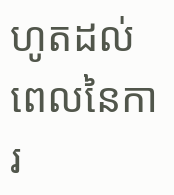ហូតដល់ពេលនៃការ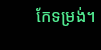កែទម្រង់។